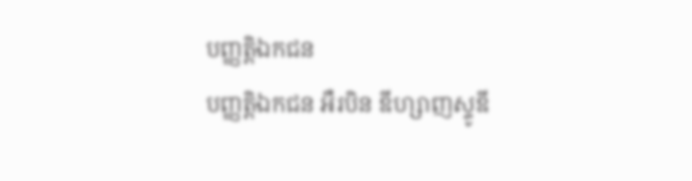បញ្ញត្តិឯកជន
បញ្ញត្តិឯកជន អឺរបិន ឌីហ្សាញស្ទូឌី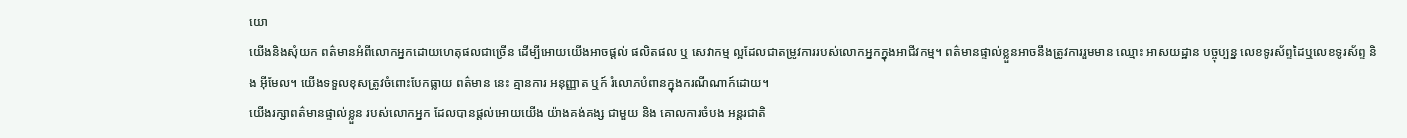យោ
យើងនិងសុំយក ពត៌មានអំពីលោកអ្នកដោយហេតុផលជាច្រើន ដើម្បីអោយយើងអាចផ្ដល់ ផលិតផល ឬ សេវាកម្ម ល្អដែលជាតម្រូវការរបស់លោកអ្នកក្នុងអាជីវកម្ម។ ពត៌មានផ្ទាល់ខ្លួនអាចនឹងត្រូវការរួមមាន ឈ្មោះ អាសយដ្ឋាន បច្ចុប្បន្ន លេខទូរស័ព្ទដៃឬលេខទូរស័ព្ទ និង អ៊ីមែល។ យើងទទួលខុសត្រូវចំពោះបែកធ្លាយ ពត៌មាន នេះ គ្មានការ អនុញ្ញាត ឬក៍ រំលោភបំពានក្នុងករណីណាក៍ដោយ។
យើងរក្សាពត៌មានផ្ទាល់ខ្លួន របស់លោកអ្នក ដែលបានផ្ដល់អោយយើង យ៉ាងគង់គង្ស ជាមួយ និង គោលការចំបង អន្តរជាតិ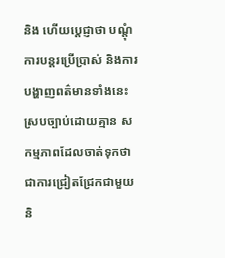និង ហើយប្ដេជ្ញាថា បណ្តុំ ការបន្តរប្រើប្រាស់ និងការបង្ហាញពត៌មានទាំងនេះស្របច្បាប់ដោយគ្មាន សកម្មភាពដែលចាត់ទុកថាជាការជ្រៀតជ្រែកជាមួយនិ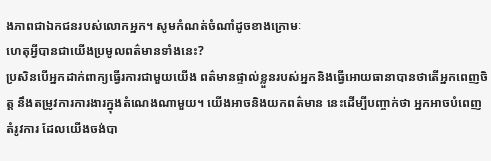ងភាពជាឯកជនរបស់លោកអ្នក។ សូមកំណត់ចំណាំដូចខាងក្រោមៈ
ហេតុអ្វីបានជាយើងប្រមូលពត៌មានទាំងនេះ?
ប្រសិនបើអ្នកដាក់ពាក្យធ្វើរការជាមួយយើង ពត៌មានផ្ទាល់ខ្លួនរបស់អ្នកនិងធ្វើអោយធានាបានថាតើអ្នកពេញចិត្ត នឹងតម្រូវការការងារក្នុងតំណេងណាមួយ។ យើងអាចនិងយកពត៌មាន នេះដើម្បីបញ្ចាក់ថា អ្នកអាចបំពេញតំរូវការ ដែលយើងចង់បា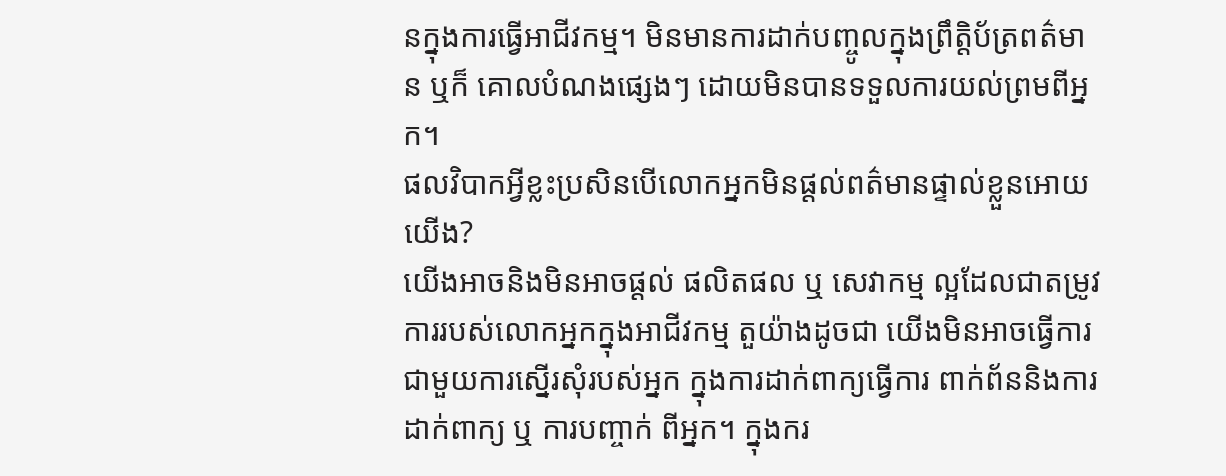នក្នុងការធ្វើអាជីវកម្ម។ មិនមានការដាក់បញ្ចូលក្នុងព្រឹត្តិប័ត្រពត៌មាន ឬក៏ គោលបំណងផ្សេងៗ ដោយមិនបានទទួលការយល់ព្រមពីអ្នក។
ផលវិបាកអ្វីខ្លះប្រសិនបើលោកអ្នកមិនផ្ដល់ពត៌មានផ្ទាល់ខ្លួនអោយយើង?
យើងអាចនិងមិនអាចផ្ដល់ ផលិតផល ឬ សេវាកម្ម ល្អដែលជាតម្រូវការរបស់លោកអ្នកក្នុងអាជីវកម្ម តួយ៉ាងដូចជា យើងមិនអាចធ្វើការជាមួយការស្នើរសុំរបស់អ្នក ក្នុងការដាក់ពាក្យធ្វើការ ពាក់ព័ននិងការដាក់ពាក្យ ឬ ការបញ្ចាក់ ពីអ្នក។ ក្នុងករ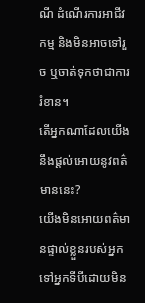ណី ដំណើរការអាជីវកម្ម និងមិនអាចទៅរួច ឬចាត់ទុកថាជាការរំខាន។
តើអ្នកណាដែលយើងនឹងផ្ដល់អោយនូវពត៌មាននេះ?
យើងមិនអោយពត៌មានផ្ទាល់ខ្លួនរបស់អ្នកទៅអ្នកទីបីដោយមិន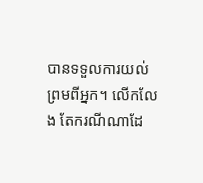បានទទួលការយល់ព្រមពីអ្នក។ លើកលែង តែករណីណាដែ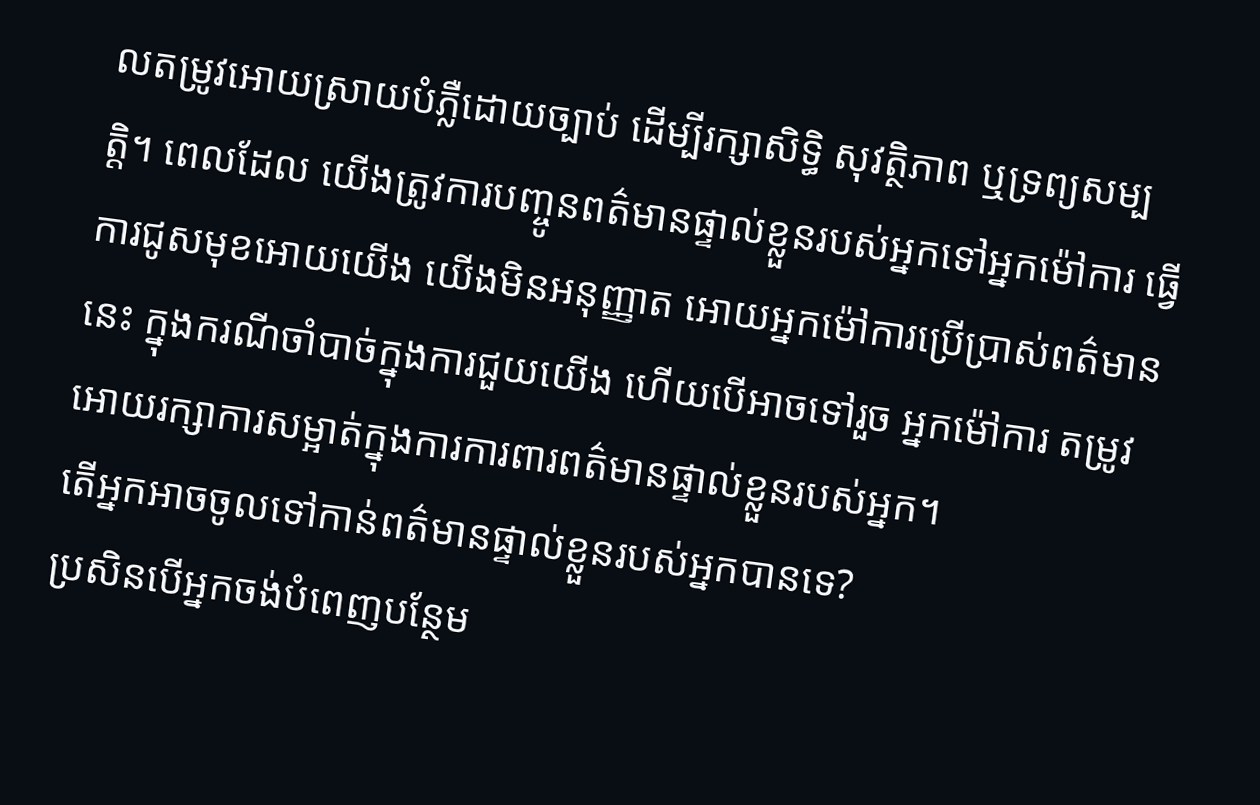លតម្រូវអោយស្រាយបំភ្លឺដោយច្បាប់ ដើម្បីរក្សាសិទ្ធិ សុវត្ថិភាព ឬទ្រព្យសម្បត្តិ។ ពេលដែល យើងត្រូវការបញ្ចូនពត៌មានផ្ទាល់ខ្លួនរបស់អ្នកទៅអ្នកម៉ៅការ ធ្វើការជូសមុខអោយយើង យើងមិនអនុញ្ញាត អោយអ្នកម៉ៅការប្រើប្រាស់ពត៌មាននេះ ក្នុងករណីចាំបាច់ក្នុងការជួយយើង ហើយបើអាចទៅរួច អ្នកម៉ៅការ តម្រូវអោយរក្សាការសម្អាត់ក្នុងការការពារពត៌មានផ្ទាល់ខ្លួនរបស់អ្នក។
តើអ្នកអាចចូលទៅកាន់ពត៌មានផ្ទាល់ខ្លួនរបស់អ្នកបានទេ?
ប្រសិនបើអ្នកចង់បំពេញបន្ថែម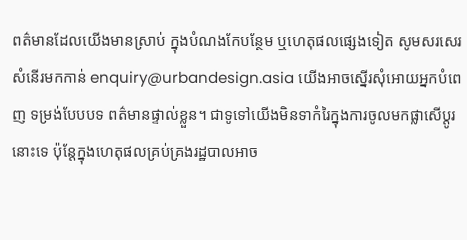ពត៌មានដែលយើងមានស្រាប់ ក្នុងបំណងកែបន្ថែម ឬហេតុផលផ្សេងទៀត សូមសរសេរសំនើរមកកាន់ enquiry@urbandesign.asia យើងអាចស្នើរសុំអោយអ្នកបំពេញ ទម្រង់បែបបទ ពត៌មានផ្ទាល់ខ្លួន។ ជាទូទៅយើងមិនទាកំរៃក្នុងការចូលមកផ្លាសើប្ដូរនោះទេ ប៉ុន្តែក្នុងហេតុផលគ្រប់គ្រងរដ្ឋបាលអាច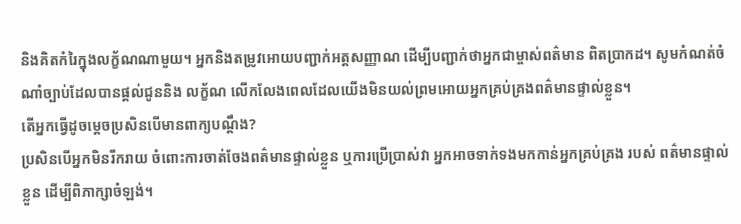និងគិតកំរៃក្នុងលក្ខ័ណណាមួយ។ អ្នកនិងតម្រូវអោយបញ្ជាក់អត្តសញ្ញាណ ដើម្បីបញ្ជាក់ថាអ្នកជាម្ចាស់ពត៌មាន ពិតប្រាកដ។ សូមកំណត់ចំណាំច្បាប់ដែលបានផ្ដល់ជូននិង លក្ខ័ណ លើកលែងពេលដែលយើងមិនយល់ព្រមអោយអ្នកគ្រប់គ្រងពត៌មានផ្ទាល់ខ្លួន។
តើអ្នកធ្វើដូចម្ដេចប្រសិនបើមានពាក្យបណ្ដឹង?
ប្រសិនបើអ្នកមិនរីករាយ ចំពោះការចាត់ចែងពត៌មានផ្ទាល់ខ្លួន ឬការប្រើប្រាស់វា អ្នកអាចទាក់ទងមកកាន់អ្នកគ្រប់គ្រង របស់ ពត៌មានផ្ទាល់ខ្លួន ដើម្បីពិភាក្សាចំឡង់។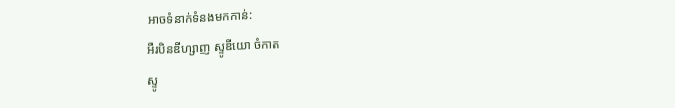អាចទំនាក់ទំនងមកកាន់:
អឺរបិនឌីហ្សាញ ស្ទូឌីយោ ចំកាត
ស្ទូ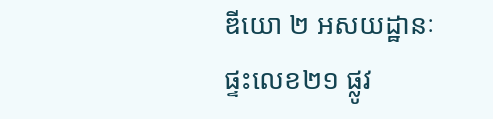ឌីយោ ២ អសយដ្ឋានៈ ផ្ទះលេខ២១ ផ្លូវ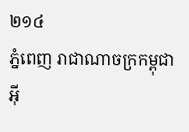២១៤
ភ្នំពេញ រាជាណាចក្រកម្ពុជា
អ៊ី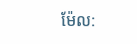ម៉ែល: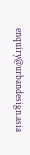enquiry@urbandesign.asia